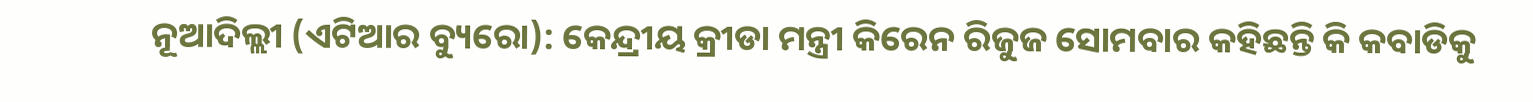ନୂଆଦିଲ୍ଲୀ (ଏଟିଆର ବ୍ୟୁରୋ): କେନ୍ଦ୍ରୀୟ କ୍ରୀଡା ମନ୍ତ୍ରୀ କିରେନ ରିଜୁଜ ସୋମବାର କହିଛନ୍ତି କି କବାଡିକୁ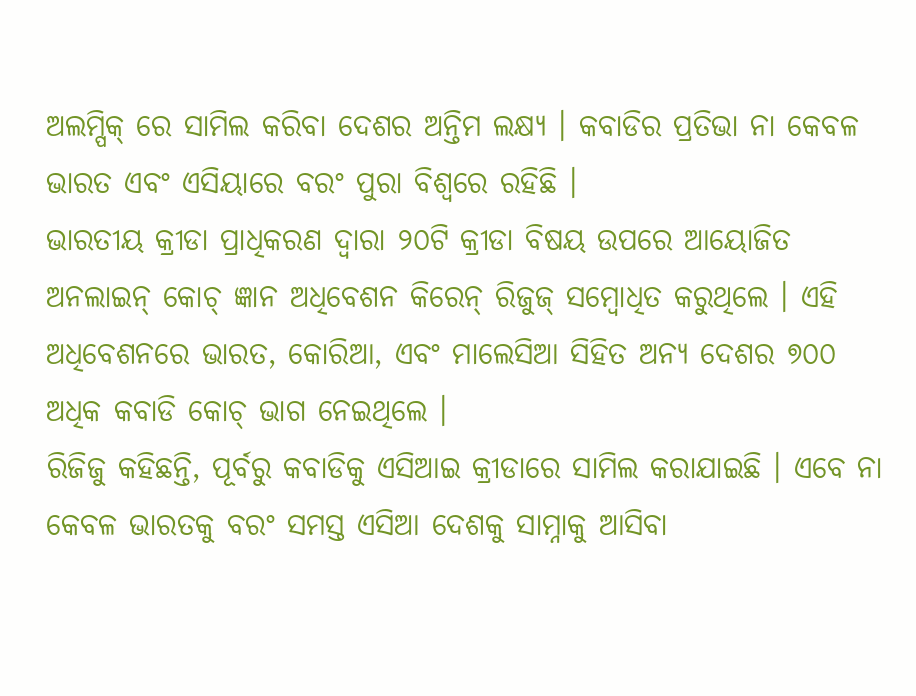ଅଲମ୍ପିକ୍ ରେ ସାମିଲ କରିବା ଦେଶର ଅନ୍ତିମ ଲକ୍ଷ୍ୟ । କବାଡିର ପ୍ରତିଭା ନା କେବଳ ଭାରତ ଏବଂ ଏସିୟାରେ ବରଂ ପୁରା ବିଶ୍ୱରେ ରହିଛି ।
ଭାରତୀୟ କ୍ରୀଡା ପ୍ରାଧିକରଣ ଦ୍ୱାରା ୨୦ଟି କ୍ରୀଡା ବିଷୟ ଉପରେ ଆୟୋଜିତ ଅନଲାଇନ୍ କୋଚ୍ ଜ୍ଞାନ ଅଧିବେଶନ କିରେନ୍ ରିଜୁଜ୍ ସମ୍ବୋଧିତ କରୁଥିଲେ । ଏହି ଅଧିବେଶନରେ ଭାରତ, କୋରିଆ, ଏବଂ ମାଲେସିଆ ସିହିତ ଅନ୍ୟ ଦେଶର ୭୦୦ ଅଧିକ କବାଡି କୋଚ୍ ଭାଗ ନେଇଥିଲେ ।
ରିଜିଜୁ କହିଛନ୍ତି, ପୂର୍ବରୁ କବାଡିକୁ ଏସିଆଇ କ୍ରୀଡାରେ ସାମିଲ କରାଯାଇଛି । ଏବେ ନା କେବଳ ଭାରତକୁ ବରଂ ସମସ୍ତ ଏସିଆ ଦେଶକୁ ସାମ୍ନାକୁ ଆସିବା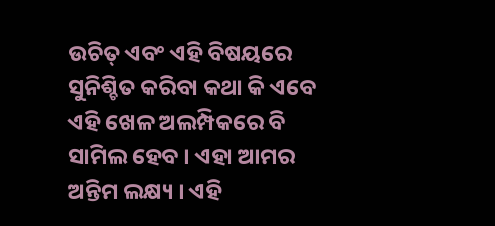ଉଚିତ୍ ଏବଂ ଏହି ବିଷୟରେ ସୁନିଶ୍ଚିତ କରିବା କଥା କି ଏବେ ଏହି ଖେଳ ଅଲମ୍ପିକରେ ବି ସାମିଲ ହେବ । ଏହା ଆମର ଅନ୍ତିମ ଲକ୍ଷ୍ୟ । ଏହି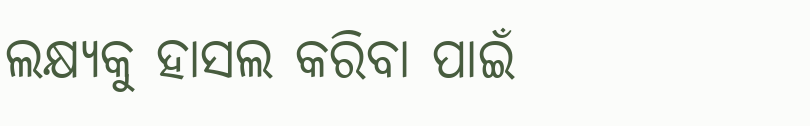ଲକ୍ଷ୍ୟକୁ ହାସଲ କରିବା ପାଇଁ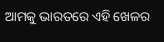ଆମକୁ ଭାରତରେ ଏହି ଖେଳର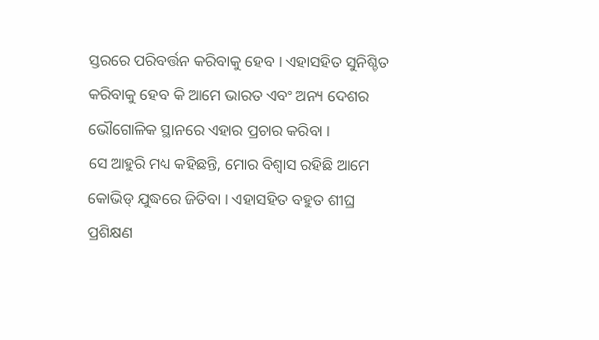ସ୍ତରରେ ପରିବର୍ତ୍ତନ କରିବାକୁ ହେବ । ଏହାସହିତ ସୁନିଶ୍ଚିତ କରିବାକୁ ହେବ କି ଆମେ ଭାରତ ଏବଂ ଅନ୍ୟ ଦେଶର ଭୌଗୋଳିକ ସ୍ଥାନରେ ଏହାର ପ୍ରଚାର କରିବା ।
ସେ ଆହୁରି ମଧ୍ୟ କହିଛନ୍ତି, ମୋର ବିଶ୍ୱାସ ରହିଛି ଆମେ କୋଭିଡ୍ ଯୁଦ୍ଧରେ ଜିତିବା । ଏହାସହିତ ବହୁତ ଶୀଘ୍ର ପ୍ରଶିକ୍ଷଣ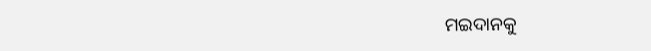ମଇଦାନକୁ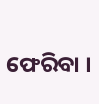ଫେରିବା ।